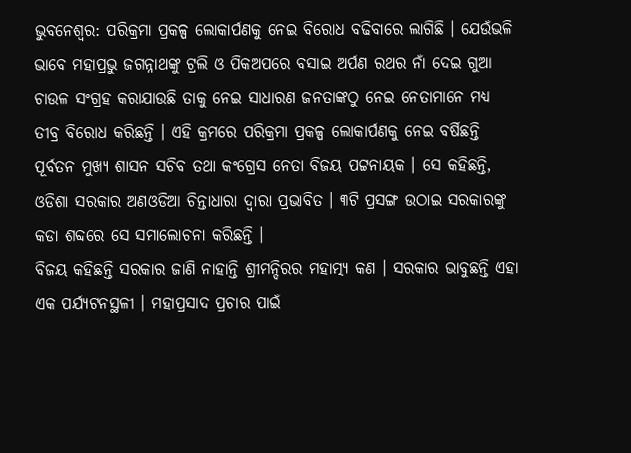ଭୁବନେଶ୍ୱର: ପରିକ୍ରମା ପ୍ରକଳ୍ପ ଲୋକାର୍ପଣକୁ ନେଇ ବିରୋଧ ବଢିବାରେ ଲାଗିଛି । ଯେଉଁଭଳି ଭାବେ ମହାପ୍ରଭୁ ଜଗନ୍ନାଥଙ୍କୁ ଟ୍ରଲି ଓ ପିକଅପରେ ବସାଇ ଅର୍ପଣ ରଥର ନାଁ ଦେଇ ଗୁଆ ଚାଉଳ ସଂଗ୍ରହ କରାଯାଉଛି ତାକୁ ନେଇ ସାଧାରଣ ଜନତାଙ୍କଠୁ ନେଇ ନେତାମାନେ ମଧ୍ୟ ତୀବ୍ର ବିରୋଧ କରିଛନ୍ତି । ଏହି କ୍ରମରେ ପରିକ୍ରମା ପ୍ରକଳ୍ପ ଲୋକାର୍ପଣକୁ ନେଇ ବର୍ଷିଛନ୍ତି ପୂର୍ବତନ ମୁଖ୍ୟ ଶାସନ ସଚିବ ତଥା କଂଗ୍ରେସ ନେତା ବିଜୟ ପଟ୍ଟନାୟକ । ସେ କହିଛନ୍ତି, ଓଡିଶା ସରକାର ଅଣଓଡିଆ ଚିନ୍ତାଧାରା ଦ୍ୱାରା ପ୍ରଭାବିତ । ୩ଟି ପ୍ରସଙ୍ଗ ଉଠାଇ ସରକାରଙ୍କୁ କଡା ଶବ୍ଦରେ ସେ ସମାଲୋଚନା କରିଛନ୍ତି ।
ବିଜୟ କହିଛନ୍ତି ସରକାର ଜାଣି ନାହାନ୍ତି ଶ୍ରୀମନ୍ଦିରର ମହାତ୍ମ୍ୟ କଣ । ସରକାର ଭାବୁଛନ୍ତି ଏହା ଏକ ପର୍ଯ୍ୟଟନସ୍ଥଳୀ । ମହାପ୍ରସାଦ ପ୍ରଚାର ପାଇଁ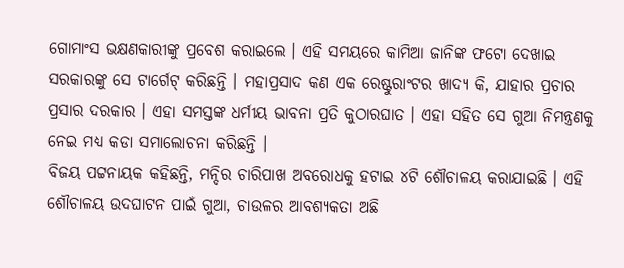ଗୋମାଂସ ଭକ୍ଷଣକାରୀଙ୍କୁ ପ୍ରବେଶ କରାଇଲେ । ଏହି ସମୟରେ କାମିଆ ଜାନିଙ୍କ ଫଟୋ ଦେଖାଇ ସରକାରଙ୍କୁ ସେ ଟାର୍ଗେଟ୍ କରିଛନ୍ତି । ମହାପ୍ରସାଦ କଣ ଏକ ରେଷ୍ଟୁରାଂଟର ଖାଦ୍ୟ କି, ଯାହାର ପ୍ରଚାର ପ୍ରସାର ଦରକାର । ଏହା ସମସ୍ତଙ୍କ ଧର୍ମୀୟ ଭାବନା ପ୍ରତି କୁଠାରଘାତ । ଏହା ସହିତ ସେ ଗୁଆ ନିମନ୍ତ୍ରଣକୁ ନେଇ ମଧ୍ୟ କଡା ସମାଲୋଚନା କରିଛନ୍ତି ।
ବିଜୟ ପଟ୍ଟନାୟକ କହିଛନ୍ତି, ମନ୍ଦିର ଚାରିପାଖ ଅବରୋଧକୁ ହଟାଇ ୪ଟି ଶୌଚାଳୟ କରାଯାଇଛି । ଏହି ଶୌଚାଳୟ ଉଦଘାଟନ ପାଇଁ ଗୁଆ, ଚାଉଳର ଆବଶ୍ୟକତା ଅଛି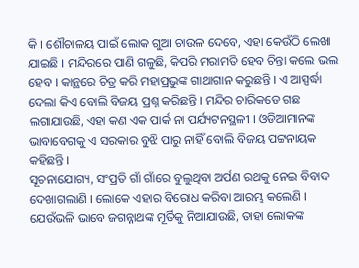କି । ଶୌଚାଳୟ ପାଇଁ ଲୋକ ଗୁଆ ଚାଉଳ ଦେବେ, ଏହା କେଉଁଠି ଲେଖା ଯାଇଛି । ମନ୍ଦିରରେ ପାଣି ଗଳୁଛି, କିପରି ମରାମତି ହେବ ଚିନ୍ତା କଲେ ଭଲ ହେବ । କାନ୍ଥରେ ଚିତ୍ର କରି ମହାପ୍ରଭୁଙ୍କ ଗାଥାଗାନ କରୁଛନ୍ତି । ଏ ଆସ୍ପର୍ଦ୍ଧା ଦେଲା କିଏ ବୋଲି ବିଜୟ ପ୍ରଶ୍ନ କରିଛନ୍ତି । ମନ୍ଦିର ଚାରିକଡେ ଗଛ ଲଗାଯାଉଛି, ଏହା କଣ ଏକ ପାର୍କ ନା ପର୍ଯ୍ୟଟନସ୍ଥଳୀ । ଓଡିଆମାନଙ୍କ ଭାବାବେଗକୁ ଏ ସରକାର ବୁଝି ପାରୁ ନାହିଁ ବୋଲି ବିଜୟ ପଟ୍ଟନାୟକ କହିଛନ୍ତି ।
ସୂଚନାଯୋଗ୍ୟ, ସଂପ୍ରତି ଗାଁ ଗାଁରେ ବୁଲୁଥିବା ଅର୍ପଣ ରଥକୁ ନେଇ ବିବାଦ ଦେଖାଗଲାଣି । ଲୋକେ ଏହାର ବିରୋଧ କରିବା ଆରମ୍ଭ କଲେଣି । ଯେଉଁଭଳି ଭାବେ ଜଗନ୍ନାଥଙ୍କ ମୂର୍ତିକୁ ନିଆଯାଉଛି, ତାହା ଲୋକଙ୍କ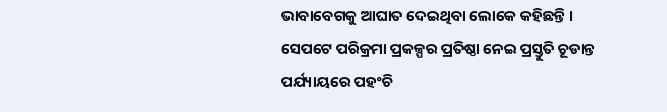ଭାବାବେଗକୁ ଆଘାତ ଦେଇଥିବା ଲୋକେ କହିଛନ୍ତି । ସେପଟେ ପରିକ୍ରମା ପ୍ରକଳ୍ପର ପ୍ରତିଷ୍ଠା ନେଇ ପ୍ରସ୍ତୁତି ଚୂଡାନ୍ତ ପର୍ଯ୍ୟାୟରେ ପହଂଚି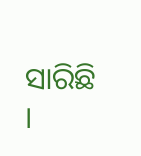ସାରିଛି ।